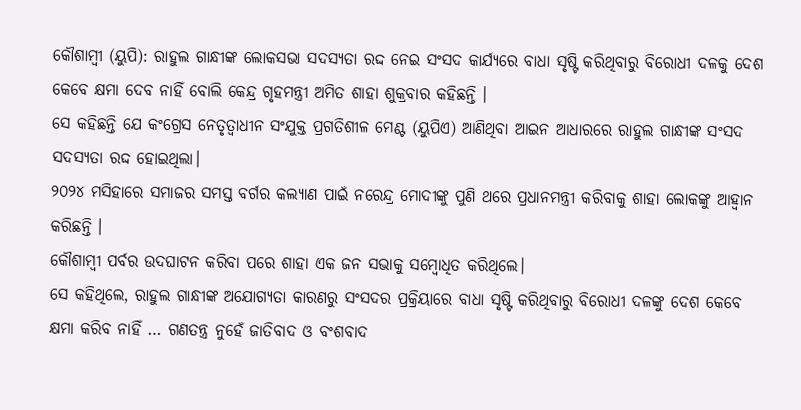କୌଶାମ୍ବୀ (ୟୁପି): ରାହୁଲ ଗାନ୍ଧୀଙ୍କ ଲୋକସଭା ସଦସ୍ୟତା ରଦ୍ଦ ନେଇ ସଂସଦ କାର୍ଯ୍ୟରେ ବାଧା ସୃଷ୍ଟି କରିଥିବାରୁ ବିରୋଧୀ ଦଳକୁ ଦେଶ କେବେ କ୍ଷମା ଦେବ ନାହିଁ ବୋଲି କେନ୍ଦ୍ର ଗୃହମନ୍ତ୍ରୀ ଅମିତ ଶାହା ଶୁକ୍ରବାର କହିଛନ୍ତି ।
ସେ କହିଛନ୍ତି ଯେ କଂଗ୍ରେସ ନେତୃତ୍ୱାଧୀନ ସଂଯୁକ୍ତ ପ୍ରଗତିଶୀଳ ମେଣ୍ଟ (ୟୁପିଏ) ଆଣିଥିବା ଆଇନ ଆଧାରରେ ରାହୁଲ ଗାନ୍ଧୀଙ୍କ ସଂସଦ ସଦସ୍ୟତା ରଦ୍ଦ ହୋଇଥିଲା।
୨୦୨୪ ମସିହାରେ ସମାଜର ସମସ୍ତ ବର୍ଗର କଲ୍ୟାଣ ପାଇଁ ନରେନ୍ଦ୍ର ମୋଦୀଙ୍କୁ ପୁଣି ଥରେ ପ୍ରଧାନମନ୍ତ୍ରୀ କରିବାକୁ ଶାହା ଲୋକଙ୍କୁ ଆହ୍ବାନ କରିଛନ୍ତି ।
କୌଶାମ୍ବୀ ପର୍ବର ଉଦଘାଟନ କରିବା ପରେ ଶାହା ଏକ ଜନ ସଭାକୁ ସମ୍ବୋଧିତ କରିଥିଲେ।
ସେ କହିଥିଲେ, ରାହୁଲ ଗାନ୍ଧୀଙ୍କ ଅଯୋଗ୍ୟତା କାରଣରୁ ସଂସଦର ପ୍ରକ୍ରିୟାରେ ବାଧା ସୃଷ୍ଟି କରିଥିବାରୁ ବିରୋଧୀ ଦଳଙ୍କୁ ଦେଶ କେବେ କ୍ଷମା କରିବ ନାହିଁ … ଗଣତନ୍ତ୍ର ନୁହେଁ ଜାତିବାଦ ଓ ବଂଶବାଦ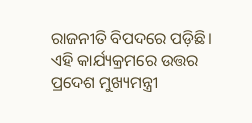ରାଜନୀତି ବିପଦରେ ପଡ଼ିଛି।
ଏହି କାର୍ଯ୍ୟକ୍ରମରେ ଉତ୍ତର ପ୍ରଦେଶ ମୁଖ୍ୟମନ୍ତ୍ରୀ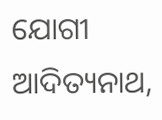ଯୋଗୀ ଆଦିତ୍ୟନାଥ,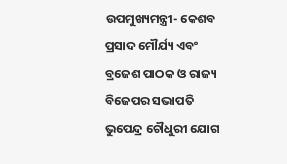ଉପମୁଖ୍ୟମନ୍ତ୍ରୀ- କେଶବ ପ୍ରସାଦ ମୌର୍ଯ୍ୟ ଏବଂ ବ୍ରଜେଶ ପାଠକ ଓ ରାଜ୍ୟ ବିଜେପର ସଭାପତି ଭୁପେନ୍ଦ୍ର ଚୌଧୁରୀ ଯୋଗ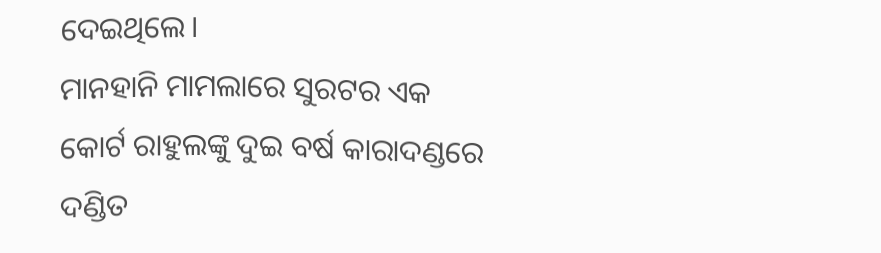ଦେଇଥିଲେ।
ମାନହାନି ମାମଲାରେ ସୁରଟର ଏକ କୋର୍ଟ ରାହୁଲଙ୍କୁ ଦୁଇ ବର୍ଷ କାରାଦଣ୍ଡରେ ଦଣ୍ଡିତ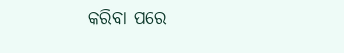କରିବା ପରେ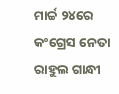ମାର୍ଚ୍ଚ ୨୪ରେ କଂଗ୍ରେସ ନେତା ରାହୁଲ ଗାନ୍ଧୀ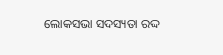ଲୋକସଭା ସଦସ୍ୟତା ରଦ୍ଦ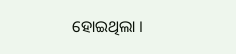ହୋଇଥିଲା ।